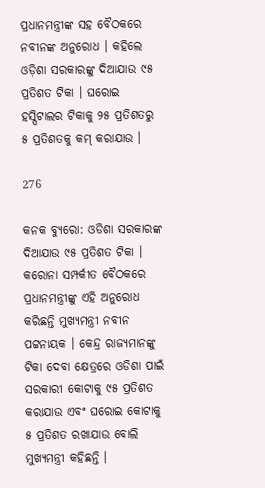ପ୍ରଧାନମନ୍ତ୍ରୀଙ୍କ ସହ ବୈଠକରେ ନବୀନଙ୍କ ଅନୁରୋଧ । କହିଲେ ଓଡ଼ିଶା ସରକାରଙ୍କୁ ଦିଆଯାଉ ୯୫ ପ୍ରତିଶତ ଟିକା । ଘରୋଇ ହସ୍ପିଟାଲର ଟିକାକୁ ୨୫ ପ୍ରତିଶତରୁ ୫ ପ୍ରତିଶତକୁ କମ୍ କରାଯାଉ ।

276

କନକ ବ୍ୟୁରୋ: ଓଡିଶା ସରକାରଙ୍କ ଦିଆଯାଉ ୯୫ ପ୍ରତିଶତ ଟିକା । କରୋନା ସମ୍ପର୍କୀତ ବୈଠକରେ ପ୍ରଧାନମନ୍ତ୍ରୀଙ୍କୁ ଏହି ଅନୁରୋଧ କରିଛନ୍ତି ମୁଖ୍ୟମନ୍ତ୍ରୀ ନବୀନ ପଟ୍ଟନାୟକ । କେନ୍ଦ୍ର ରାଜ୍ୟମାନଙ୍କୁ ଟିକା ଦେବା କ୍ଷେତ୍ରରେ ଓଡିଶା ପାଇଁ ସରକାରୀ କୋଟାକୁ ୯୫ ପ୍ରତିଶତ କରାଯାଉ ଏବଂ ଘରୋଇ କୋଟାକୁ ୫ ପ୍ରତିଶତ ରଖାଯାଉ ବୋଲି ମୁଖ୍ୟମନ୍ତ୍ରୀ କହିଛନ୍ତି ।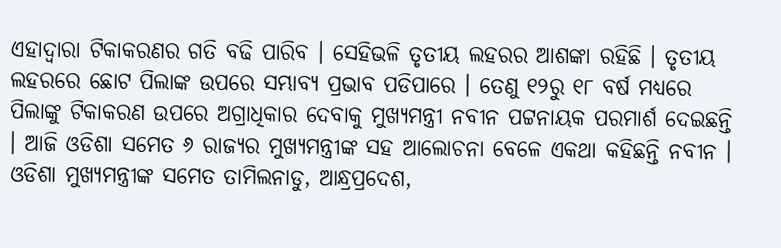ଏହାଦ୍ୱାରା ଟିକାକରଣର ଗତି ବଢି ପାରିବ । ସେହିଭଳି ତୃତୀୟ ଲହରର ଆଶଙ୍କା ରହିଛି । ତୃତୀୟ ଲହରରେ ଛୋଟ ପିଲାଙ୍କ ଉପରେ ସମ୍ଭାବ୍ୟ ପ୍ରଭାବ ପଡିପାରେ । ତେଣୁ ୧୨ରୁ ୧୮ ବର୍ଷ ମଧ୍ୟରେ ପିଲାଙ୍କୁ ଟିକାକରଣ ଉପରେ ଅଗ୍ରାଧିକାର ଦେବାକୁ ମୁଖ୍ୟମନ୍ତ୍ରୀ ନବୀନ ପଟ୍ଟନାୟକ ପରମାର୍ଶ ଦେଇଛନ୍ତି । ଆଜି ଓଡିଶା ସମେତ ୬ ରାଜ୍ୟର ମୁଖ୍ୟମନ୍ତ୍ରୀଙ୍କ ସହ ଆଲୋଚନା ବେଳେ ଏକଥା କହିଛନ୍ତି ନବୀନ । ଓଡିଶା ମୁଖ୍ୟମନ୍ତ୍ରୀଙ୍କ ସମେତ ତାମିଲନାଡୁ, ଆନ୍ଧ୍ରପ୍ରଦେଶ,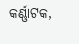କର୍ଣ୍ଣାଟକ,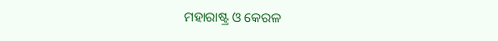ମହାରାଷ୍ଟ୍ର ଓ କେରଳ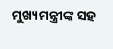ମୁଖ୍ୟମନ୍ତ୍ରୀଙ୍କ ସହ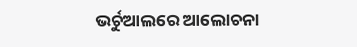ଭର୍ଚୁଆଲରେ ଆଲୋଚନା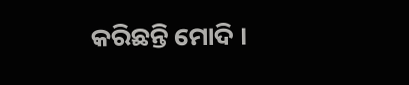କରିଛନ୍ତି ମୋଦି ।